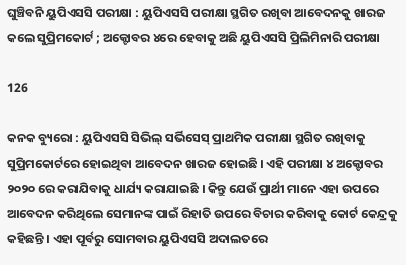ଘୁଞ୍ଚିବନି ୟୁପିଏସସି ପରୀକ୍ଷା : ୟୁପିଏସସି ପରୀକ୍ଷା ସ୍ଥଗିତ ରଖିବା ଆବେଦନକୁ ଖାରଜ କଲେ ସୁପ୍ରିମକୋର୍ଟ ; ଅକ୍ଟୋବର ୪ରେ ହେବାକୁ ଅଛି ୟୁପିଏସସି ପ୍ରିଲିମିନାରି ପରୀକ୍ଷା

126

କନକ ବ୍ୟୁରୋ : ୟୁପିଏସସି ସିଭିଲ୍ ସର୍ଭିସେସ୍ ପ୍ରାଥମିକ ପରୀକ୍ଷା ସ୍ଥଗିତ ରଖିବାକୁ ସୁପ୍ରିମକୋର୍ଟରେ ହୋଇଥିବା ଆବେଦନ ଖାରଜ ହୋଇଛି । ଏହି ପରୀକ୍ଷା ୪ ଅକ୍ଟୋବର ୨୦୨୦ ରେ କରାଯିବାକୁ ଧାର୍ଯ୍ୟ କରାଯାଇଛି । କିନ୍ତୁ ଯେଉଁ ପ୍ରାର୍ଥୀ ମାନେ ଏହା ଉପରେ ଆବେଦନ କରିଥିଲେ ସେମାନଙ୍କ ପାଇଁ ରିହାତି ଉପରେ ବିଚାର କରିବାକୁ କୋର୍ଟ କେନ୍ଦ୍ରକୁ କହିଛନ୍ତି । ଏହା ପୂର୍ବରୁ ସୋମବାର ୟୁପିଏସସି ଅଦାଲତରେ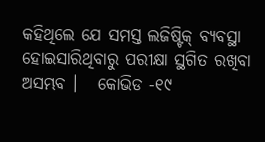କହିଥିଲେ ଯେ ସମସ୍ତ ଲଜିଷ୍ଟିକ୍ ବ୍ୟବସ୍ଥା ହୋଇସାରିଥିବାରୁ ପରୀକ୍ଷା ସ୍ଥଗିତ ରଖିବା ଅସମ୍ଭବ ।   କୋଭିଡ -୧୯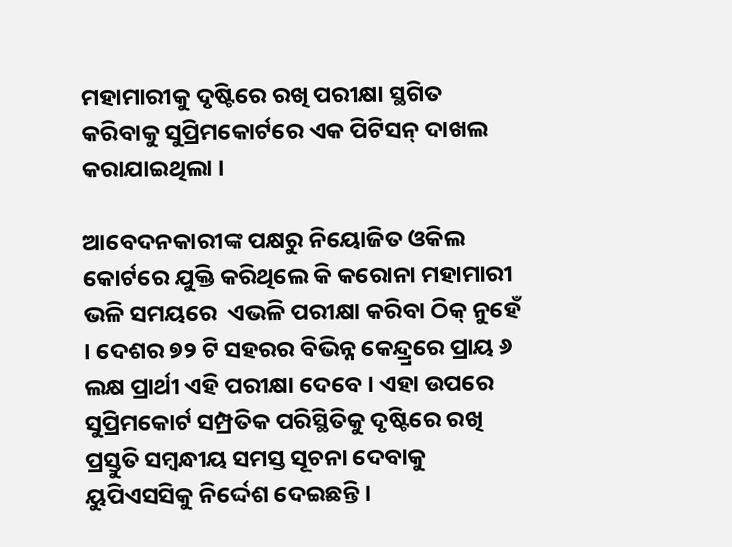ମହାମାରୀକୁ ଦୃଷ୍ଟିରେ ରଖି ପରୀକ୍ଷା ସ୍ଥଗିତ କରିବାକୁ ସୁପ୍ରିମକୋର୍ଟରେ ଏକ ପିଟିସନ୍ ଦାଖଲ କରାଯାଇଥିଲା ।

ଆବେଦନକାରୀଙ୍କ ପକ୍ଷରୁ ନିୟୋଜିତ ଓକିଲ କୋର୍ଟରେ ଯୁକ୍ତି କରିଥିଲେ କି କରୋନା ମହାମାରୀ ଭଳି ସମୟରେ  ଏଭଳି ପରୀକ୍ଷା କରିବା ଠିକ୍ ନୁହେଁ । ଦେଶର ୭୨ ଟି ସହରର ବିଭିନ୍ନ କେନ୍ଦ୍ର୍ରରେ ପ୍ରାୟ ୬ ଲକ୍ଷ ପ୍ରାର୍ଥୀ ଏହି ପରୀକ୍ଷା ଦେବେ । ଏହା ଉପରେ ସୁପ୍ରିମକୋର୍ଟ ସମ୍ପ୍ରତିକ ପରିସ୍ଥିତିକୁ ଦୃଷ୍ଟିରେ ରଖି ପ୍ରସ୍ତୁତି ସମ୍ବନ୍ଧୀୟ ସମସ୍ତ ସୂଚନା ଦେବାକୁ ୟୁପିଏସସିକୁ ନିର୍ଦ୍ଦେଶ ଦେଇଛନ୍ତି ।